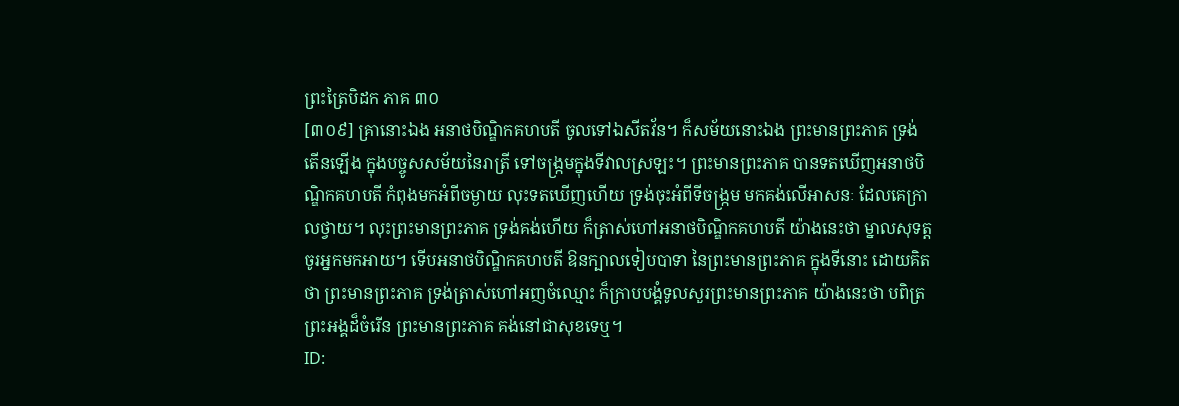ព្រះត្រៃបិដក ភាគ ៣០
[៣០៩] គ្រានោះឯង អនាថបិណ្ឌិកគហបតី ចូលទៅឯសីតវ័ន។ ក៏សម័យនោះឯង ព្រះមានព្រះភាគ ទ្រង់តើនឡើង ក្នុងបច្ចូសសម័យនៃរាត្រី ទៅចង្ក្រមក្នុងទីវាលស្រឡះ។ ព្រះមានព្រះភាគ បានទតឃើញអនាថបិណ្ឌិកគហបតី កំពុងមកអំពីចម្ងាយ លុះទតឃើញហើយ ទ្រង់ចុះអំពីទីចង្ក្រម មកគង់លើអាសនៈ ដែលគេក្រាលថ្វាយ។ លុះព្រះមានព្រះភាគ ទ្រង់គង់ហើយ ក៏ត្រាស់ហៅអនាថបិណ្ឌិកគហបតី យ៉ាងនេះថា ម្នាលសុទត្ត ចូរអ្នកមកអាយ។ ទើបអនាថបិណ្ឌិកគហបតី ឱនក្បាលទៀបបាទា នៃព្រះមានព្រះភាគ ក្នុងទីនោះ ដោយគិតថា ព្រះមានព្រះភាគ ទ្រង់ត្រាស់ហៅអញចំឈ្មោះ ក៏ក្រាបបង្គំទូលសួរព្រះមានព្រះភាគ យ៉ាងនេះថា បពិត្រព្រះអង្គដ៏ចំរើន ព្រះមានព្រះភាគ គង់នៅជាសុខទេឬ។
ID: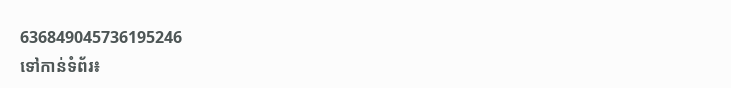636849045736195246
ទៅកាន់ទំព័រ៖